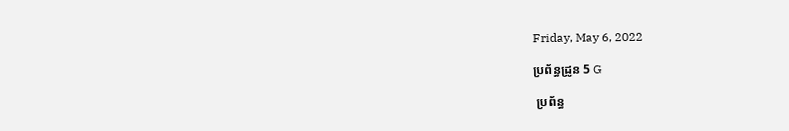Friday, May 6, 2022

ប្រព័ន្ធដ្រូន 5 G

 ប្រព័ន្ធ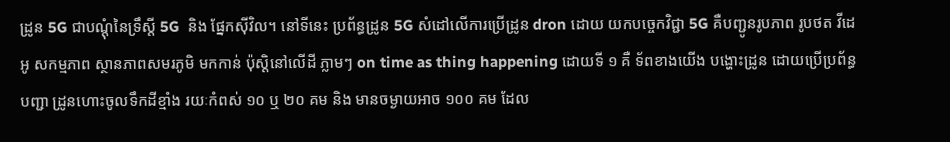ដ្រូន 5G ជាបណ្តុំនៃទ្រឹស្តី 5G  និង ផ្នែកស៊ីវិល។ នៅទីនេះ ប្រព័ន្ធដ្រូន 5G សំដៅលើការប្រើដ្រូន dron ដោយ យកបច្ចេកវិជ្ជា 5G គឺបញ្ជូនរូបភាព រូបថត វីដេអូ សកម្មភាព ស្ថានភាពសមរភូមិ មកកាន់ ប៉ុស្តិនៅលើដី ភ្លាមៗ on time as thing happening ដោយទី ១ គឺ ទ័ពខាងយើង បង្ហោះដ្រូន ដោយប្រើប្រព័ន្ធបញ្ជា ដ្រូនហោះចូលទឹកដីខ្មាំង រយៈកំពស់ ១០ ឬ ២០ គម និង មានចម្ងាយអាច ១០០ គម ដែល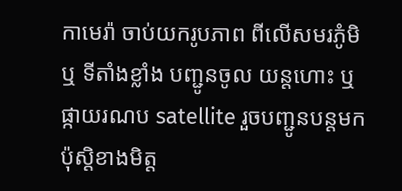កាមេរ៉ា ចាប់យករូបភាព ពីលើសមរភូំមិ ឬ ទីតាំងខ្លាំង បញ្ជូនចូល យន្តហោះ ឬ ផ្កាយរណប satellite រួចបញ្ជូនបន្តមកប៉ុស្តិខាងមិត្ត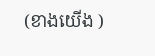(ខាងយើង )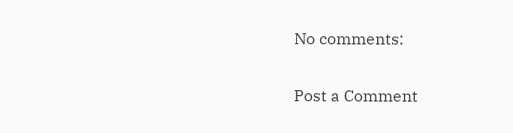No comments:

Post a Comment